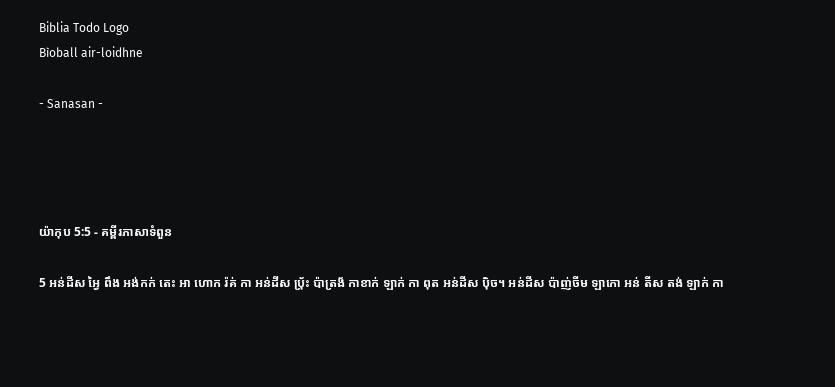Biblia Todo Logo
Bìoball air-loidhne

- Sanasan -




យ៉ាកុប 5:5 - គម្ពីរភាសាទំពួន

5 អន់ដីស អ្វៃ ពឹង អង់កក់ តេះ អា ហោក រ៉គ់ កា អន់ដីស ប‌៉្រ័ះ ប៉ាត្រង័ កាខាក់ ឡាក់ កា ពុត អន់ដីស ប៉ិច។ អន់ដីស ប៉ាញ់ចីម ឡាកោ អន់ តីស តង់ ឡាក់ កា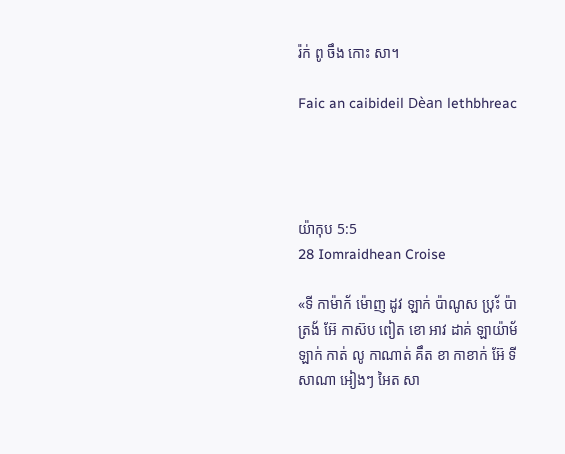រ៉ក់ ពូ ចឹង កោះ សា។

Faic an caibideil Dèan lethbhreac




យ៉ាកុប 5:5
28 Iomraidhean Croise

«ទី កាម៉ាក័ ម៉ោញ ដូវ ឡាក់ ប៉ាណូស ប‌៉្រ័ះ ប៉ាត្រង័ អ៊ែ កាស៊ប ពៀត ខោ អាវ ដាគ់ ឡាយ៉ាម័ ឡាក់ កាត់ លូ កាណាត់ គឹត ខា កាខាក់ អ៊ែ ទី សាណា អៀងៗ អៃត សា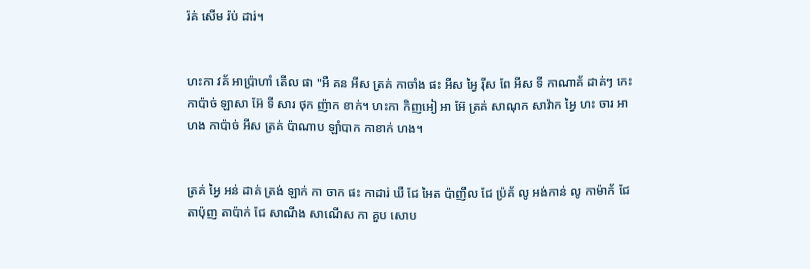រ៉គ់ សើម រ៉ប់ ដារ់។


ហះកា វគ័ អាប៉្រាហាំ តើល ផា "អឺ គន អីស ត្រគ់ កាចាំង ផះ អីស អ្វៃ រ៉ីស ពែ អីស ទី កាណាគ័ ដាគ់ៗ កេះ កាប៉ាច់ ឡាសា អ៊ែ ទី សារ ថុក ញ៉ាក ខាក់។ ហះកា កិញអៀ អា អ៊ែ ត្រគ់ សាណុក សាវ៉ាក អ្វៃ ហះ ចារ អា ហង កាប៉ាច់ អីស ត្រគ់ ប៉ាណាប ឡាំបាក កាខាក់ ហង។


ត្រគ់ អ្វៃ អន់ ដាគ់ ត្រង់ ឡាក់ កា ចាក ផះ កាដារ់ ឃឺ ជែ អៃត ប៉ាញឹល ជែ ប៉្រគ័ លូ អង់កាន់ លូ កាម៉ាក័ ជែ តាប៉ុញ តាប៉ាក់ ជែ សាណីង សាណើស កា គួប សោប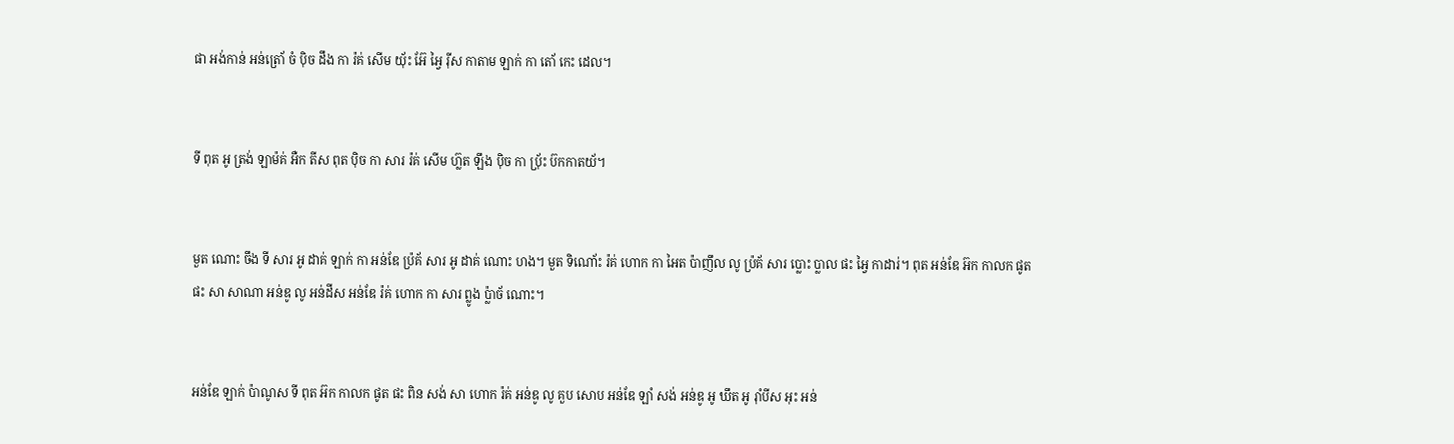ផា អង់កាន់ អន់ត្រោ័ ចំ ប៉ិច ដឹង កា រ៉គ់ សើម យ‌៉័ះ អ៊ែ អ្វៃ រ៉ីស កាតាម ឡាក់ កា តោ័ កេះ ដេល។


ទី ពុត អូ ត្រង់ ឡាម៉គ់ អឺក តីស ពុត ប៉ិច កា សារ រ៉គ់ សើម ហ៊្លត ឡឹង ប៉ិច កា ប‌៉្រ័ះ ប៊កកាតយ័។


មួត ណោះ ចឹង ទី សារ អូ ដាគ់ ឡាក់ កា អន់ឌែ ប៉្រគ័ សារ អូ ដាគ់ ណោះ ហង។ មួត ទិណោ័ះ រ៉គ់ ហោក កា អៃត ប៉ាញឹល លូ ប៉្រគ័ សារ ប្លោះ ប្លាល ផះ អ្វៃ កាដារ់។ ពុត អន់ឌែ អ៊ក កាលក ផូត ផះ សា សាណា អន់ឌូ លូ អន់ដីស អន់ឌែ រ៉គ់ ហោក កា សារ ព្លូង ប៉្លាច័ ណោះ។


អន់ឌែ ឡាក់ ប៉ាណូស ទី ពុត អ៊ក កាលក ផូត ផះ ពិន សង់ សា ហោក រ៉គ់ អន់ឌូ លូ គួប សោប អន់ឌែ ឡាំ សង់ អន់ឌូ អូ ឃឹត អូ រ៉ាំបីស អុះ អន់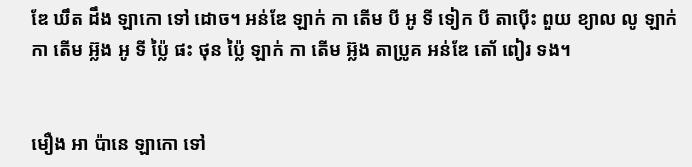ឌែ ឃឹត ដឹង ឡាកោ ទៅ ដោច។ អន់ឌែ ឡាក់ កា តើម បី អូ ទី ទៀក បី តាប៉ើះ ពួយ ខ្យាល លូ ឡាក់ កា តើម អ៊្លង អូ ទី ប៉្លៃ ផះ ថុន ប៉្លៃ ឡាក់ កា តើម អ៊្លង តាប្រូគ អន់ឌែ តោ័ ពៀរ ទង។


មឿង អា ប៉ានេ ឡាកោ ទៅ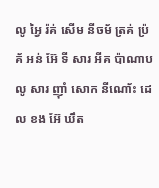លូ អ្វៃ រ៉គ់ សើម នីចម័ ត្រគ់ ប៉្រគ័ អន់ អ៊ែ ទី សារ អីគ ប៉ាណាប លូ សារ ញ៉ាំ សោក នីណោ័ះ ដេល ខង អ៊ែ ឃឹត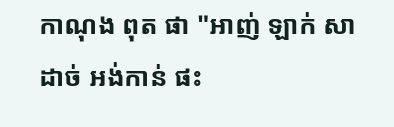កាណុង ពុត ផា "អាញ់ ឡាក់ សាដាច់ អង់កាន់ ផះ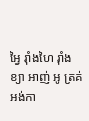អ្វៃ រ៉ាំងហៃ រ៉ាំងខ្យា អាញ់ អូ ត្រគ់ អង់កា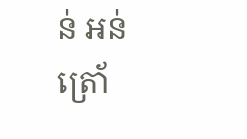ន់ អន់ត្រោ័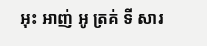អុះ អាញ់ អូ ត្រគ់ ទី សារ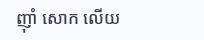ញ៉ាំ សោក លើយ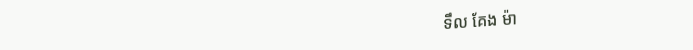ទឹល គែង ម៉ា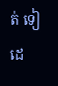ត់ ទៀ ដេ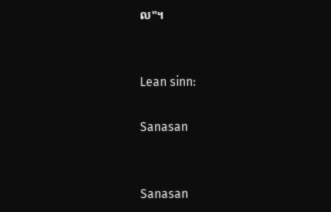ល"។


Lean sinn:

Sanasan


Sanasan